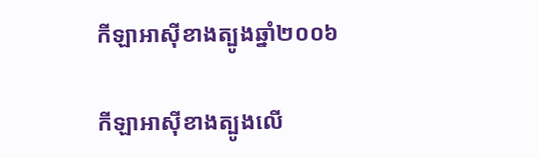កីឡាអាស៊ីខាងត្បូងឆ្នាំ២០០៦

កីឡាអាស៊ីខាងត្បូងលើ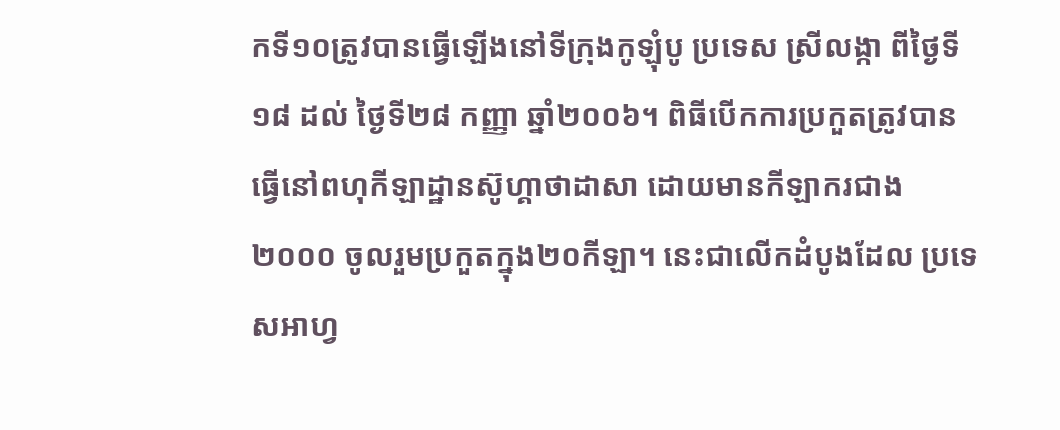កទី១០ត្រូវបានធ្វើឡើងនៅទីក្រុងកូឡុំបូ ប្រទេស ស្រីលង្កា ពីថ្ងៃទី១៨ ដល់ ថ្ងៃទី២៨ កញ្ញា ឆ្នាំ២០០៦។ ពិធីបើកការប្រកួតត្រូវបានធ្វើនៅពហុកីឡាដ្ឋានស៊ូហ្គាថាដាសា ដោយមានកីឡាករជាង២០០០ ចូលរួមប្រកួតក្នុង២០កីឡា។ នេះជាលើកដំបូងដែល ប្រទេសអាហ្វ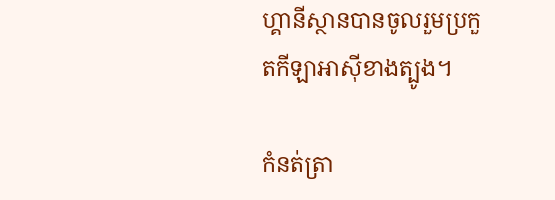ហ្គានីស្ថានបានចូលរួមប្រកួតកីឡាអាស៊ីខាងត្បូង។

កំនត់ត្រា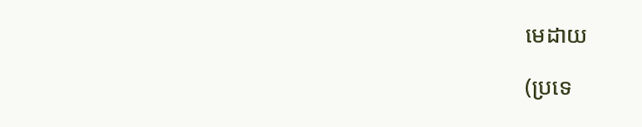មេដាយ

(ប្រទេ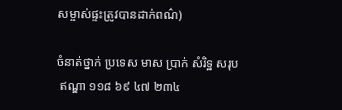សម្ចាស់ផ្ទះត្រូវបានដាក់ពណ៌)

ចំនាត់ថ្នាក់ ប្រទេស មាស ប្រាក់ សំរិទ្ឋ សរុប
 ឥណ្ឌា ១១៨ ៦៩ ៤៧ ២៣៤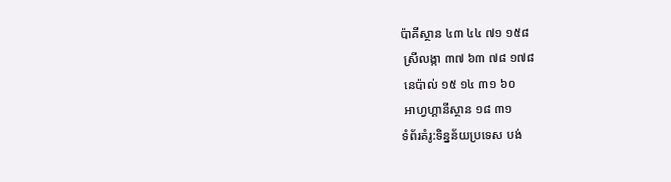ប៉ាគីស្ថាន ៤៣ ៤៤ ៧១ ១៥៨
 ស្រីលង្កា ៣៧ ៦៣ ៧៨ ១៧៨
 នេប៉ាល់ ១៥ ១៤ ៣១ ៦០
 អាហ្វហ្គានីស្ថាន ១៨ ៣១
ទំព័រគំរូ:ទិន្នន័យប្រទេស បង់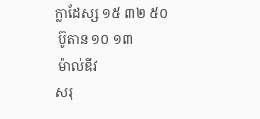ក្លាដែស្ស ១៥ ៣២ ៥០
 ប៊ូតាន ១០ ១៣
 ម៉ាល់ឌីវ
សរុ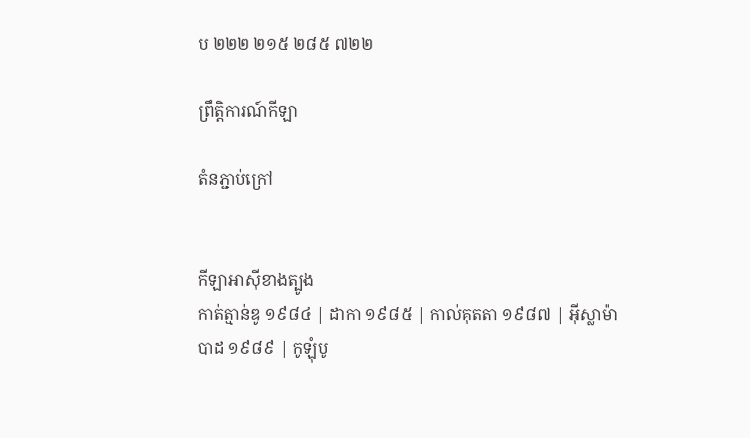ប ២២២ ២១៥ ២៨៥ ៧២២

ព្រឹត្តិការណ៍កីឡា

តំនភ្ជាប់ក្រៅ


កីឡាអាស៊ីខាងត្បូង
កាត់ត្មាន់ឌូ ១៩៨៤ | ដាកា ១៩៨៥ | កាល់គុតតា ១៩៨៧ | អ៊ីស្លាម៉ាបាដ ១៩៨៩ | កូឡុំបូ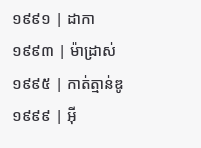១៩៩១ | ដាកា ១៩៩៣ | ម៉ាដ្រាស់ ១៩៩៥ | កាត់ត្មាន់ឌូ ១៩៩៩ | អ៊ី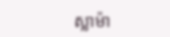ស្លាម៉ា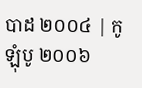បាដ ២០០៤ | កូឡុំបូ ២០០៦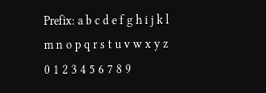Prefix: a b c d e f g h i j k l m n o p q r s t u v w x y z 0 1 2 3 4 5 6 7 8 9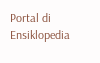Portal di Ensiklopedia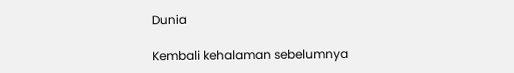Dunia

Kembali kehalaman sebelumnya